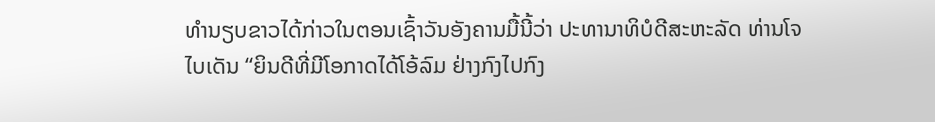ທຳນຽບຂາວໄດ້ກ່າວໃນຕອນເຊົ້າວັນອັງຄານມື້ນີ້ວ່າ ປະທານາທິບໍດີສະຫະລັດ ທ່ານໂຈ ໄບເດັນ “ຍິນດີທີ່ມີໂອກາດໄດ້ໂອ້ລົມ ຢ່າງກົງໄປກົງ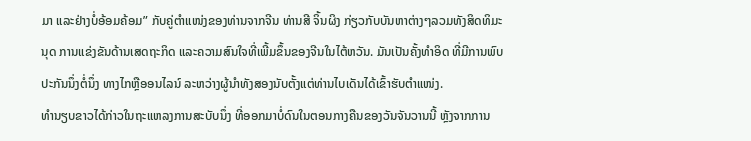ມາ ແລະຢ່າງບໍ່ອ້ອມຄ້ອມ” ກັບຄູ່ຕຳແໜ່ງຂອງທ່ານຈາກຈີນ ທ່ານສີ ຈິ້ນຜິງ ກ່ຽວກັບບັນຫາຕ່າງໆລວມທັງສິດທິມະນຸດ ການແຂ່ງຂັນດ້ານເສດຖະກິດ ແລະຄວາມສົນໃຈທີ່ເພີ້ມຂຶ້ນຂອງຈີນໃນໄຕ້ຫວັນ. ມັນເປັນຄັ້ງທຳອິດ ທີ່ມີການພົບປະກັນນຶ່ງຕໍ່ນຶ່ງ ທາງໄກຫຼືອອນໄລນ໌ ລະຫວ່າງຜູ້ນຳທັງສອງນັບຕັ້ງແຕ່ທ່ານໄບເດັນໄດ້ເຂົ້າຮັບຕຳແໜ່ງ.
ທຳນຽບຂາວໄດ້ກ່າວໃນຖະແຫລງການສະບັບນຶ່ງ ທີ່ອອກມາບໍ່ດົນໃນຕອນກາງຄືນຂອງວັນຈັນວານນີ້ ຫຼັງຈາກການ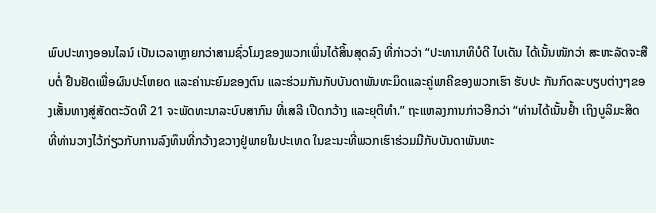ພົບປະທາງອອນໄລນ໌ ເປັນເວລາຫຼາຍກວ່າສາມຊົ່ວໂມງຂອງພວກເພິ່ນໄດ້ສິ້ນສຸດລົງ ທີ່ກ່າວວ່າ “ປະທານາທິບໍດີ ໄບເດັນ ໄດ້ເນັ້ນໜັກວ່າ ສະຫະລັດຈະສືບຕໍ່ ຢືນຢັດເພື່ອຜົນປະໂຫຍດ ແລະຄ່ານະຍົມຂອງຕົນ ແລະຮ່ວມກັນກັບບັນດາພັນທະມິດແລະຄູ່ພາຄີຂອງພວກເຮົາ ຮັບປະ ກັນກົດລະບຽບຕ່າງໆຂອງເສັ້ນທາງສູ່ສັດຕະວັດທີ 21 ຈະພັດທະນາລະບົບສາກົນ ທີ່ເສລີ ເປີດກວ້າງ ແລະຍຸຕິທຳ.” ຖະແຫລງການກ່າວອີກວ່າ “ທ່ານໄດ້ເນັ້ນຢໍ້າ ເຖິງບູລິມະສິດທີ່ທ່ານວາງໄວ້ກ່ຽວກັບການລົງທຶນທີ່ກວ້າງຂວາງຢູ່ພາຍໃນປະເທດ ໃນຂະນະທີ່ພວກເຮົາຮ່ວມມືກັບບັນດາພັນທະ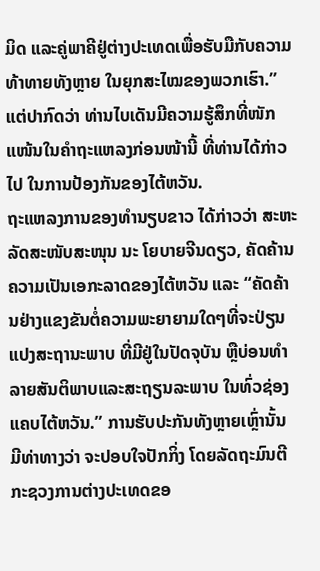ມິດ ແລະຄູ່ພາຄີຢູ່ຕ່າງປະເທດເພື່ອຮັບມືກັບຄວາມທ້າທາຍທັງຫຼາຍ ໃນຍຸກສະໄໝຂອງພວກເຮົາ.”
ແຕ່ປາກົດວ່າ ທ່ານໄບເດັນມີຄວາມຮູ້ສຶກທີ່ໜັກແໜ້ນໃນຄຳຖະແຫລງກ່ອນໜ້ານີ້ ທີ່ທ່ານໄດ້ກ່າວໄປ ໃນການປ້ອງກັນຂອງໄຕ້ຫວັນ.
ຖະແຫລງການຂອງທຳນຽບຂາວ ໄດ້ກ່າວວ່າ ສະຫະລັດສະໜັບສະໜຸນ ນະ ໂຍບາຍຈີນດຽວ, ຄັດຄ້ານຄວາມເປັນເອກະລາດຂອງໄຕ້ຫວັນ ແລະ “ຄັດຄ້ານຢ່າງແຂງຂັນຕໍ່ຄວາມພະຍາຍາມໃດໆທີ່ຈະປ່ຽນແປງສະຖານະພາບ ທີ່ມີຢູ່ໃນປັດຈຸບັນ ຫຼືບ່ອນທຳລາຍສັນຕິພາບແລະສະຖຽນລະພາບ ໃນທົ່ວຊ່ອງແຄບໄຕ້ຫວັນ.” ການຮັບປະກັນທັງຫຼາຍເຫຼົ່ານັ້ນ ມີທ່າທາງວ່າ ຈະປອບໃຈປັກກິ່ງ ໂດຍລັດຖະມົນຕີກະຊວງການຕ່າງປະເທດຂອ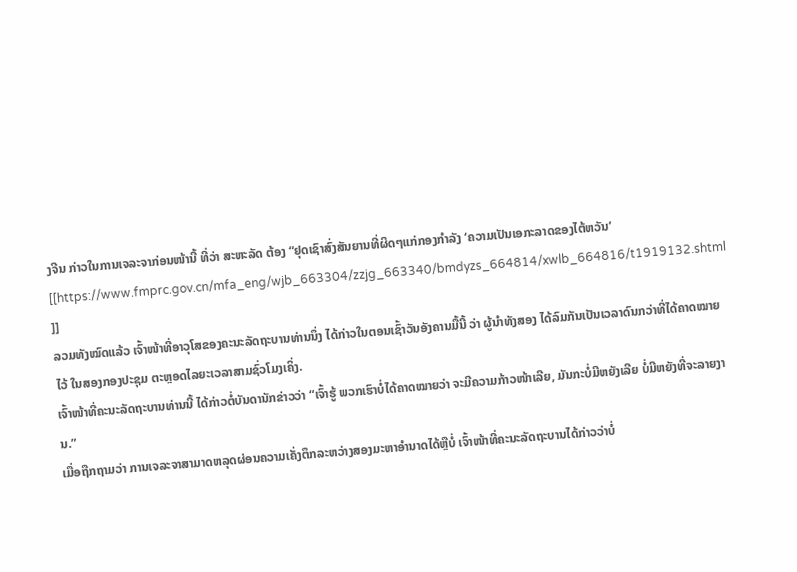ງຈີນ ກ່າວໃນການເຈລະຈາກ່ອນໜ້ານີ້ ທີ່ວ່າ ສະຫະລັດ ຕ້ອງ “ຢຸດເຊົາສົ່ງສັນຍານທີ່ຜິດໆແກ່ກອງກຳລັງ ‘ຄວາມເປັນເອກະລາດຂອງໄຕ້ຫວັນ’
[[https://www.fmprc.gov.cn/mfa_eng/wjb_663304/zzjg_663340/bmdyzs_664814/xwlb_664816/t1919132.shtml ]]
ລວມທັງໝົດແລ້ວ ເຈົ້າໜ້າທີ່ອາວຸໂສຂອງຄະນະລັດຖະບານທ່ານນຶ່ງ ໄດ້ກ່າວໃນຕອນເຊົ້າວັນອັງຄານມື້ນີ້ ວ່າ ຜູ້ນຳທັງສອງ ໄດ້ລົມກັນເປັນເວລາດົນກວ່າທີ່ໄດ້ຄາດໝາຍໄວ້ ໃນສອງກອງປະຊຸມ ຕະຫຼອດໄລຍະເວລາສາມຊົ່ວໂມງເຄິ່ງ.
ເຈົ້າໜ້າທີ່ຄະນະລັດຖະບານທ່ານນີ້ ໄດ້ກ່າວຕໍ່ບັນດານັກຂ່າວວ່າ “ເຈົ້າຮູ້ ພວກເຮົາບໍ່ໄດ້ຄາດໝາຍວ່າ ຈະມີຄວາມກ້າວໜ້າເລີຍ, ມັນກະບໍ່ມີຫຍັງເລີຍ ບໍ່ມີຫຍັງທີ່ຈະລາຍງານ.”
ເມື່ອຖືກຖາມວ່າ ການເຈລະຈາສາມາດຫລຸດຜ່ອນຄວາມເຄັ່ງຕຶກລະຫວ່າງສອງມະຫາອຳນາດໄດ້ຫຼືບໍ່ ເຈົ້າໜ້າທີ່ຄະນະລັດຖະບານໄດ້ກ່າວວ່າບໍ່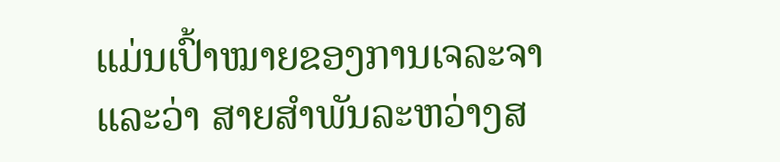ແມ່ນເປົ້າໝາຍຂອງການເຈລະຈາ ແລະວ່າ ສາຍສຳພັນລະຫວ່າງສ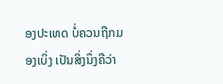ອງປະເທດ ບໍ່ຄວນຖືກມອງເບິ່ງ ເປັນສິ່ງນຶ່ງຄືວ່າ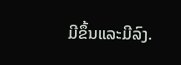ມີຂຶ້ນແລະມີລົງ.